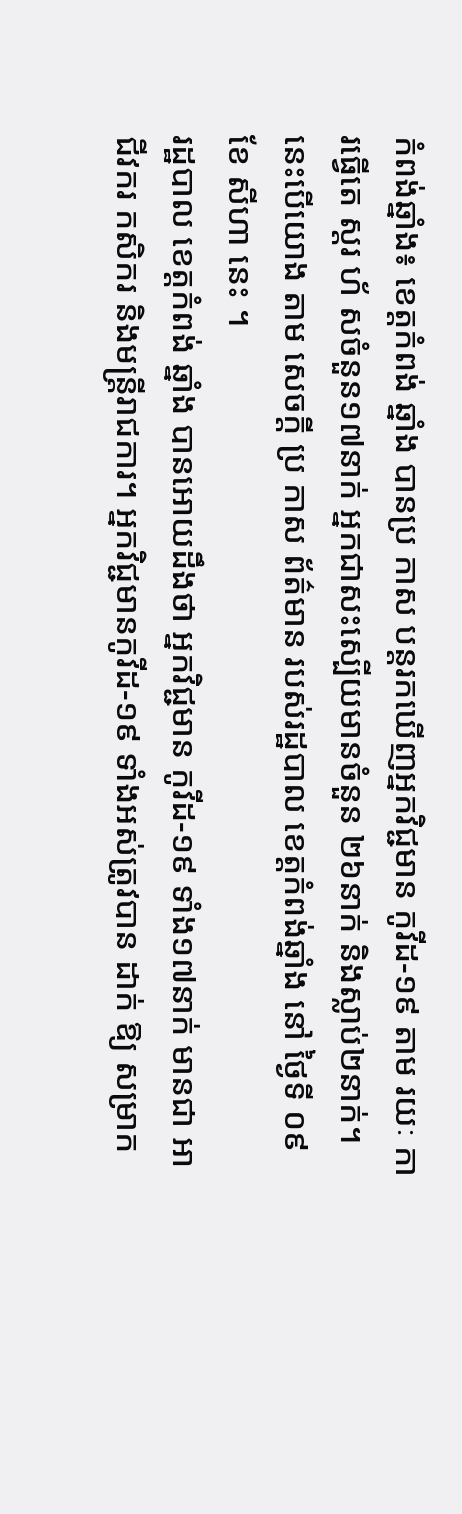កំពង់ឆ្នាំង៖ ខេត្តកំពង់ ឆ្នាំង បានប្រ កាស បន្តរកឃើញអ្នកវិជ្ជមាន កូវីដ-១៩ តាម រយៈ ការធ្វើតេ ស្តរ ហ័ សចំនួន១៧នាក់ អ្នកជាសះស្បើយមានចំនួន ២៦នាក់ និងស្លាប់២នាក់។ នេះបើយោង តាម សេចក្ដី ប្រ កាស ព័ត៌មាន របស់រដ្ឋបាល ខេត្តកំពង់ឆ្នាំង នៅ ថ្ងៃទី ០៩ខែ សីហា នេះ ។
រដ្ឋបាល ខេត្តកំពង់ ឆ្នាំង បានអោយដឹងថា អ្នកវិជ្ជមាន កូវីដ-១៩ ទាំង១៧នាក់ មានជា អា ជីវករ កសិករ និងមន្ត្រីរាជការ។ អ្នកវិជ្ជមានកូវីដ-១៩ ទាំងអស់ត្រូវបាន ដាក់ ឱ្យ សម្រាក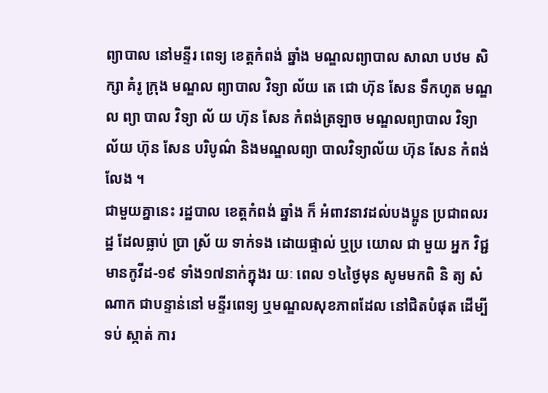ព្យាបាល នៅមន្ទីរ ពេទ្យ ខេត្តកំពង់ ឆ្នាំង មណ្ឌលព្យាបាល សាលា បឋម សិក្សា គំរូ ក្រុង មណ្ឌល ព្យាបាល វិទ្យា ល័យ តេ ជោ ហ៊ុន សែន ទឹកហូត មណ្ឌល ព្យា បាល វិទ្យា ល័ យ ហ៊ុន សែន កំពង់ត្រឡាច មណ្ឌលព្យាបាល វិទ្យា ល័យ ហ៊ុន សែន បរិបូណ៌ និងមណ្ឌលព្យា បាលវិទ្យាល័យ ហ៊ុន សែន កំពង់ លែង ។
ជាមួយគ្នានេះ រដ្ឋបាល ខេត្តកំពង់ ឆ្នាំង ក៏ អំពាវនាវដល់បងប្អូន ប្រជាពលរដ្ឋ ដែលធ្លាប់ ប្រា ស្រ័ យ ទាក់ទង ដោយផ្ទាល់ ឬប្រ យោល ជា មួយ អ្នក វិជ្ជមានកូវីដ-១៩ ទាំង១៧នាក់ក្នុងរ យៈ ពេល ១៤ថ្ងៃមុន សូមមកពិ និ ត្យ សំណាក ជាបន្ទាន់នៅ មន្ទីរពេទ្យ ឬមណ្ឌលសុខភាពដែល នៅជិតបំផុត ដើម្បី ទប់ ស្កាត់ ការ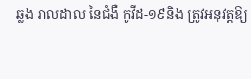ឆ្លង រាលដាល នៃជំងឺ កូវីដ-១៩និង ត្រូវអនុវត្តឱ្យ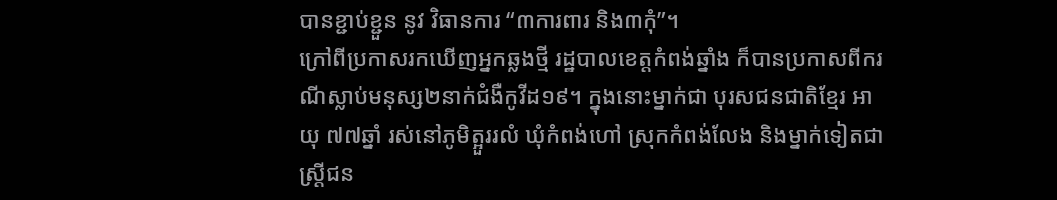បានខ្ជាប់ខ្ជួន នូវ វិធានការ “៣ការពារ និង៣កុំ”។
ក្រៅពីប្រកាសរកឃើញអ្នកឆ្លងថ្មី រដ្ឋបាលខេត្តកំពង់ឆ្នាំង ក៏បានប្រកាសពីករណីស្លាប់មនុស្ស២នាក់ជំងឺកូវីដ១៩។ ក្នុងនោះម្នាក់ជា បុរសជនជាតិខ្មែរ អាយុ ៧៧ឆ្នាំ រស់នៅភូមិត្អួររលំ ឃុំកំពង់ហៅ ស្រុកកំពង់លែង និងម្នាក់ទៀតជាស្រី្តជន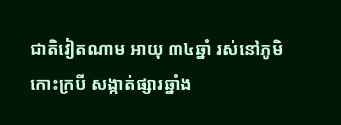ជាតិវៀតណាម អាយុ ៣៤ឆ្នាំ រស់នៅភូមិកោះក្របី សង្កាត់ផ្សារឆ្នាំង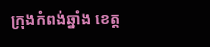ក្រុងកំពង់ឆ្នាំង ខេត្ត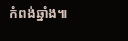កំពង់ឆ្នាំង៕